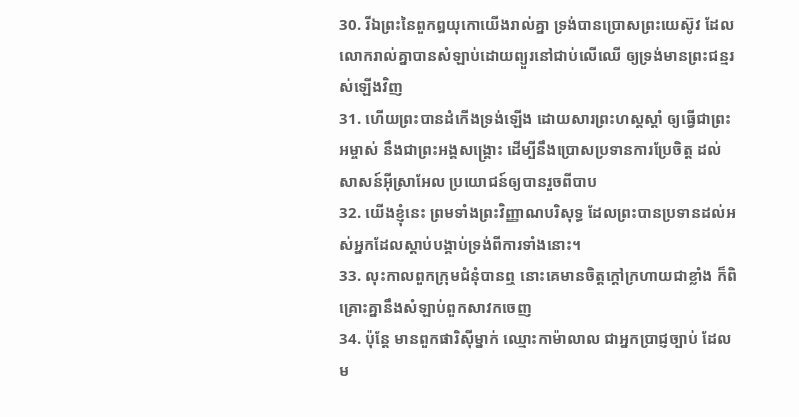30. រីឯព្រះនៃពួកឰយុកោយើងរាល់គ្នា ទ្រង់បានប្រោសព្រះយេស៊ូវ ដែលលោករាល់គ្នាបានសំឡាប់ដោយព្យួរនៅជាប់លើឈើ ឲ្យទ្រង់មានព្រះជន្មរស់ឡើងវិញ
31. ហើយព្រះបានដំកើងទ្រង់ឡើង ដោយសារព្រះហស្តស្តាំ ឲ្យធ្វើជាព្រះអម្ចាស់ នឹងជាព្រះអង្គសង្គ្រោះ ដើម្បីនឹងប្រោសប្រទានការប្រែចិត្ត ដល់សាសន៍អ៊ីស្រាអែល ប្រយោជន៍ឲ្យបានរួចពីបាប
32. យើងខ្ញុំនេះ ព្រមទាំងព្រះវិញ្ញាណបរិសុទ្ធ ដែលព្រះបានប្រទានដល់អស់អ្នកដែលស្តាប់បង្គាប់ទ្រង់ពីការទាំងនោះ។
33. លុះកាលពួកក្រុមជំនុំបានឮ នោះគេមានចិត្តក្តៅក្រហាយជាខ្លាំង ក៏ពិគ្រោះគ្នានឹងសំឡាប់ពួកសាវកចេញ
34. ប៉ុន្តែ មានពួកផារិស៊ីម្នាក់ ឈ្មោះកាម៉ាលាល ជាអ្នកប្រាជ្ញច្បាប់ ដែលម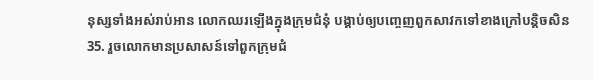នុស្សទាំងអស់រាប់អាន លោកឈរឡើងក្នុងក្រុមជំនុំ បង្គាប់ឲ្យបញ្ចេញពួកសាវកទៅខាងក្រៅបន្តិចសិន
35. រួចលោកមានប្រសាសន៍ទៅពួកក្រុមជំ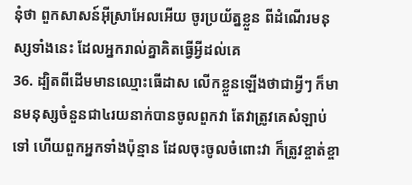នុំថា ពួកសាសន៍អ៊ីស្រាអែលអើយ ចូរប្រយ័ត្នខ្លួន ពីដំណើរមនុស្សទាំងនេះ ដែលអ្នករាល់គ្នាគិតធ្វើអ្វីដល់គេ
36. ដ្បិតពីដើមមានឈ្មោះធើដាស លើកខ្លួនឡើងថាជាអ្វីៗ ក៏មានមនុស្សចំនួនជា៤រយនាក់បានចូលពួកវា តែវាត្រូវគេសំឡាប់ទៅ ហើយពួកអ្នកទាំងប៉ុន្មាន ដែលចុះចូលចំពោះវា ក៏ត្រូវខ្ចាត់ខ្ចា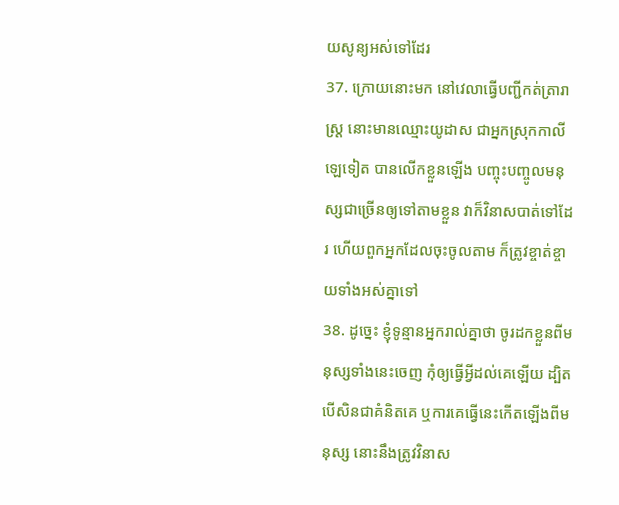យសូន្យអស់ទៅដែរ
37. ក្រោយនោះមក នៅវេលាធ្វើបញ្ជីកត់ត្រារាស្ត្រ នោះមានឈ្មោះយូដាស ជាអ្នកស្រុកកាលីឡេទៀត បានលើកខ្លួនឡើង បញ្ចុះបញ្ចូលមនុស្សជាច្រើនឲ្យទៅតាមខ្លួន វាក៏វិនាសបាត់ទៅដែរ ហើយពួកអ្នកដែលចុះចូលតាម ក៏ត្រូវខ្ចាត់ខ្ចាយទាំងអស់គ្នាទៅ
38. ដូច្នេះ ខ្ញុំទូន្មានអ្នករាល់គ្នាថា ចូរដកខ្លួនពីមនុស្សទាំងនេះចេញ កុំឲ្យធ្វើអ្វីដល់គេឡើយ ដ្បិតបើសិនជាគំនិតគេ ឬការគេធ្វើនេះកើតឡើងពីមនុស្ស នោះនឹងត្រូវវិនាស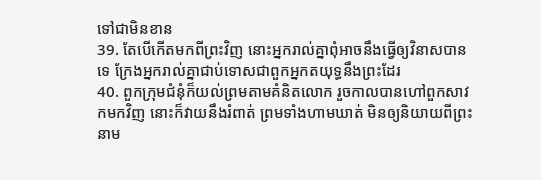ទៅជាមិនខាន
39. តែបើកើតមកពីព្រះវិញ នោះអ្នករាល់គ្នាពុំអាចនឹងធ្វើឲ្យវិនាសបានទេ ក្រែងអ្នករាល់គ្នាជាប់ទោសជាពួកអ្នកតយុទ្ធនឹងព្រះដែរ
40. ពួកក្រុមជំនុំក៏យល់ព្រមតាមគំនិតលោក រួចកាលបានហៅពួកសាវកមកវិញ នោះក៏វាយនឹងរំពាត់ ព្រមទាំងហាមឃាត់ មិនឲ្យនិយាយពីព្រះនាម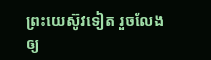ព្រះយេស៊ូវទៀត រួចលែងឲ្យ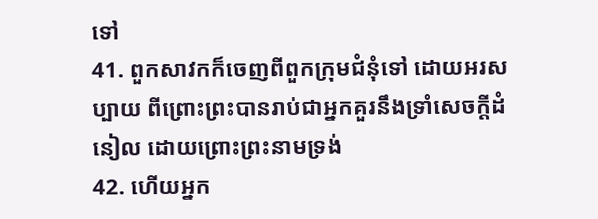ទៅ
41. ពួកសាវកក៏ចេញពីពួកក្រុមជំនុំទៅ ដោយអរសប្បាយ ពីព្រោះព្រះបានរាប់ជាអ្នកគួរនឹងទ្រាំសេចក្ដីដំនៀល ដោយព្រោះព្រះនាមទ្រង់
42. ហើយអ្នក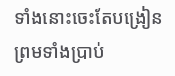ទាំងនោះចេះតែបង្រៀន ព្រមទាំងប្រាប់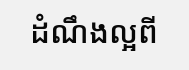ដំណឹងល្អពី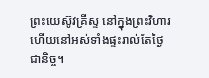ព្រះយេស៊ូវគ្រីស្ទ នៅក្នុងព្រះវិហារ ហើយនៅអស់ទាំងផ្ទះរាល់តែថ្ងៃជានិច្ច។